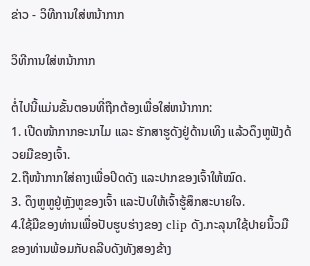ຂ່າວ - ວິທີການໃສ່ຫນ້າກາກ

ວິທີການໃສ່ຫນ້າກາກ

ຕໍ່ໄປນີ້ແມ່ນຂັ້ນຕອນທີ່ຖືກຕ້ອງເພື່ອໃສ່ຫນ້າກາກ:
1. ເປີດໜ້າກາກອະນາໄມ ແລະ ຮັກສາຮູດັງຢູ່ດ້ານເທິງ ແລ້ວດຶງຫູຟັງດ້ວຍມືຂອງເຈົ້າ.
2.ຖືໜ້າກາກໃສ່ຄາງເພື່ອປິດດັງ ແລະປາກຂອງເຈົ້າໃຫ້ໝົດ.
3. ດຶງຫູຫູຢູ່ຫຼັງຫູຂອງເຈົ້າ ແລະປັບໃຫ້ເຈົ້າຮູ້ສຶກສະບາຍໃຈ.
4.ໃຊ້ມືຂອງທ່ານເພື່ອປັບຮູບຮ່າງຂອງ clip ດັງ.ກະລຸນາໃຊ້ປາຍນິ້ວມືຂອງທ່ານພ້ອມກັບຄລີບດັງທັງສອງຂ້າງ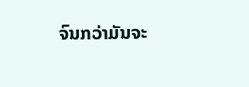ຈົນກວ່າມັນຈະ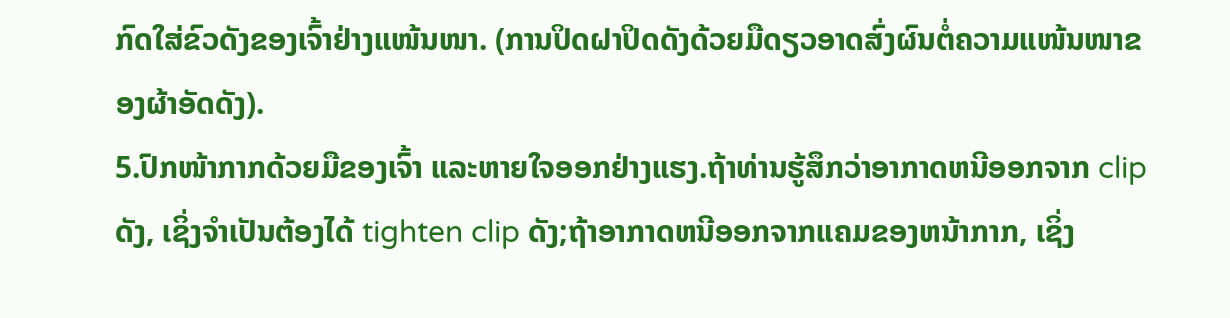ກົດໃສ່ຂົວດັງຂອງເຈົ້າຢ່າງແໜ້ນໜາ. (ການປິດຝາປິດດັງດ້ວຍມືດຽວອາດສົ່ງຜົນຕໍ່ຄວາມແໜ້ນໜາຂອງຜ້າອັດດັງ).
5.ປົກໜ້າກາກດ້ວຍມືຂອງເຈົ້າ ແລະຫາຍໃຈອອກຢ່າງແຮງ.ຖ້າທ່ານຮູ້ສຶກວ່າອາກາດຫນີອອກຈາກ clip ດັງ, ເຊິ່ງຈໍາເປັນຕ້ອງໄດ້ tighten clip ດັງ;ຖ້າອາກາດຫນີອອກຈາກແຄມຂອງຫນ້າກາກ, ເຊິ່ງ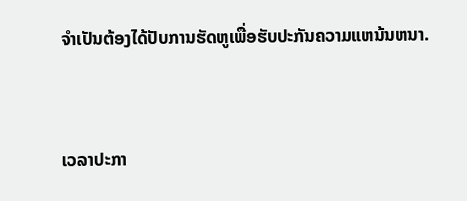ຈໍາເປັນຕ້ອງໄດ້ປັບການຮັດຫູເພື່ອຮັບປະກັນຄວາມແຫນ້ນຫນາ.


ເວລາປະກາ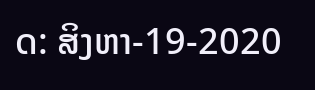ດ: ສິງຫາ-19-2020